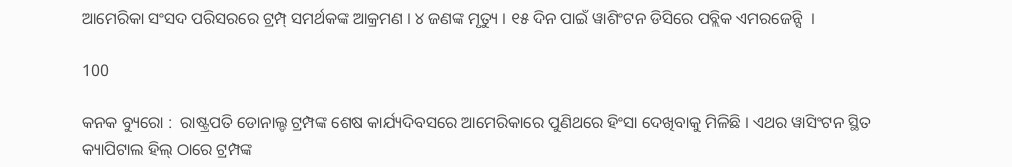ଆମେରିକା ସଂସଦ ପରିସରରେ ଟ୍ରମ୍ପ୍ ସମର୍ଥକଙ୍କ ଆକ୍ରମଣ । ୪ ଜଣଙ୍କ ମୃତ୍ୟୁ । ୧୫ ଦିନ ପାଇଁ ୱାଶିଂଟନ ଡିସିରେ ପବ୍ଲିକ ଏମରଜେନ୍ସି  ।

100

କନକ ବ୍ୟୁରୋ :  ରାଷ୍ଟ୍ରପତି ଡୋନାଲ୍ଡ ଟ୍ରମ୍ପଙ୍କ ଶେଷ କାର୍ଯ୍ୟଦିବସରେ ଆମେରିକାରେ ପୁଣିଥରେ ହିଂସା ଦେଖିବାକୁ ମିଳିଛି । ଏଥର ୱାସିଂଟନ ସ୍ଥିତ କ୍ୟାପିଟାଲ ହିଲ୍ ଠାରେ ଟ୍ରମ୍ପଙ୍କ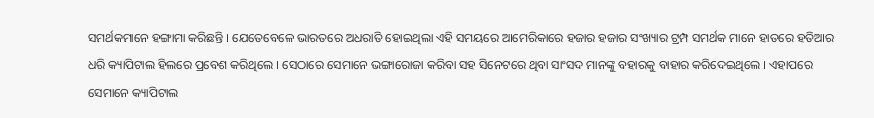ସମର୍ଥକମାନେ ହଙ୍ଗାମା କରିଛନ୍ତି । ଯେତେବେଳେ ଭାରତରେ ଅଧରାତି ହୋଇଥିଲା ଏହି ସମୟରେ ଆମେରିକାରେ ହଜାର ହଜାର ସଂଖ୍ୟାର ଟ୍ରମ୍ପ ସମର୍ଥକ ମାନେ ହାତରେ ହତିଆର ଧରି କ୍ୟାପିଟାଲ ହିଲରେ ପ୍ରବେଶ କରିଥିଲେ । ସେଠାରେ ସେମାନେ ଭଙ୍ଗାରୋଜା କରିବା ସହ ସିନେଟରେ ଥିବା ସାଂସଦ ମାନଙ୍କୁ ବହାରକୁ ବାହାର କରିଦେଇଥିଲେ । ଏହାପରେ ସେମାନେ କ୍ୟାପିଟାଲ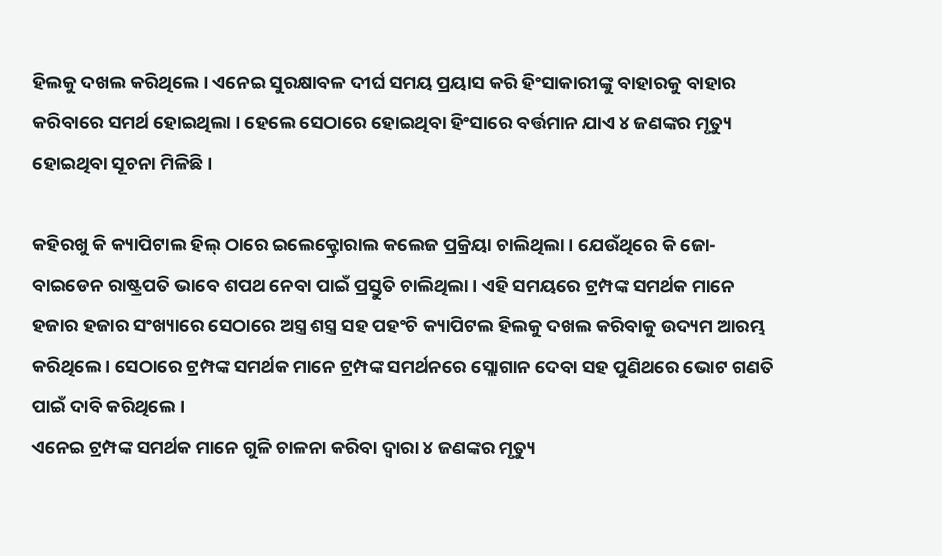ହିଲକୁ ଦଖଲ କରିଥିଲେ । ଏନେଇ ସୁରକ୍ଷାବଳ ଦୀର୍ଘ ସମୟ ପ୍ରୟାସ କରି ହିଂସାକାରୀଙ୍କୁ ବାହାରକୁ ବାହାର କରିବାରେ ସମର୍ଥ ହୋଇଥିଲା । ହେଲେ ସେଠାରେ ହୋଇଥିବା ହିଂସାରେ ବର୍ତ୍ତମାନ ଯାଏ ୪ ଜଣଙ୍କର ମୃତ୍ୟୁ ହୋଇଥିବା ସୂଚନା ମିଳିଛି ।

କହିରଖୁ କି କ୍ୟାପିଟାଲ ହିଲ୍ ଠାରେ ଇଲେକ୍ଟ୍ରୋରାଲ କଲେଜ ପ୍ରକ୍ରିୟା ଚାଲିଥିଲା । ଯେଉଁଥିରେ କି ଜୋ-ବାଇଡେନ ରାଷ୍ଟ୍ରପତି ଭାବେ ଶପଥ ନେବା ପାଇଁ ପ୍ରସ୍ତୁତି ଚାଲିଥିଲା । ଏହି ସମୟରେ ଟ୍ରମ୍ପଙ୍କ ସମର୍ଥକ ମାନେ ହଜାର ହଜାର ସଂଖ୍ୟାରେ ସେଠାରେ ଅସ୍ତ୍ର ଶସ୍ତ୍ର ସହ ପହଂଚି କ୍ୟାପିଟଲ ହିଲକୁ ଦଖଲ କରିବାକୁ ଉଦ୍ୟମ ଆରମ୍ଭ କରିଥିଲେ । ସେଠାରେ ଟ୍ରମ୍ପଙ୍କ ସମର୍ଥକ ମାନେ ଟ୍ରମ୍ପଙ୍କ ସମର୍ଥନରେ ସ୍ଲୋଗାନ ଦେବା ସହ ପୁଣିଥରେ ଭୋଟ ଗଣତି ପାଇଁ ଦାବି କରିଥିଲେ ।
ଏନେଇ ଟ୍ରମ୍ପଙ୍କ ସମର୍ଥକ ମାନେ ଗୁଳି ଚାଳନା କରିବା ଦ୍ୱାରା ୪ ଜଣଙ୍କର ମୃତ୍ୟୁ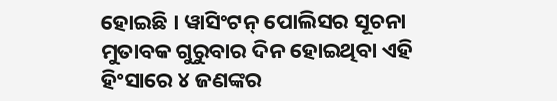ହୋଇଛି । ୱାସିଂଟନ୍ ପୋଲିସର ସୂଚନା ମୁତାବକ ଗୁରୁବାର ଦିନ ହୋଇଥିବା ଏହି ହିଂସାରେ ୪ ଜଣଙ୍କର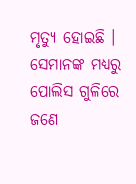ମୃତ୍ୟୁ ହୋଇଛି । ସେମାନଙ୍କ ମଧ୍ୟରୁ ପୋଲିସ ଗୁଳିରେ ଜଣେ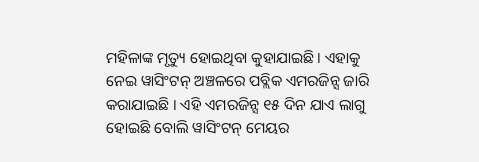ମହିଳାଙ୍କ ମୃତ୍ୟୁ ହୋଇଥିବା କୁହାଯାଇଛି । ଏହାକୁ ନେଇ ୱାସିଂଟନ୍ ଅଞ୍ଚଳରେ ପବ୍ଲିକ ଏମରଜିନ୍ସ ଜାରି କରାଯାଇଛି । ଏହି ଏମରଜିନ୍ସ ୧୫ ଦିନ ଯାଏ ଲାଗୁ ହୋଇଛି ବୋଲି ୱାସିଂଟନ୍ ମେୟର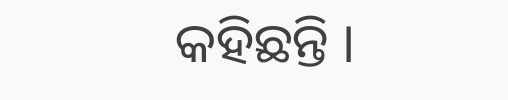କହିଛନ୍ତି ।